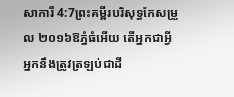សាការី 4:7ព្រះគម្ពីរបរិសុទ្ធកែសម្រួល ២០១៦ឱភ្នំធំអើយ តើអ្នកជាអ្វី អ្នកនឹងត្រូវត្រឡប់ជាដី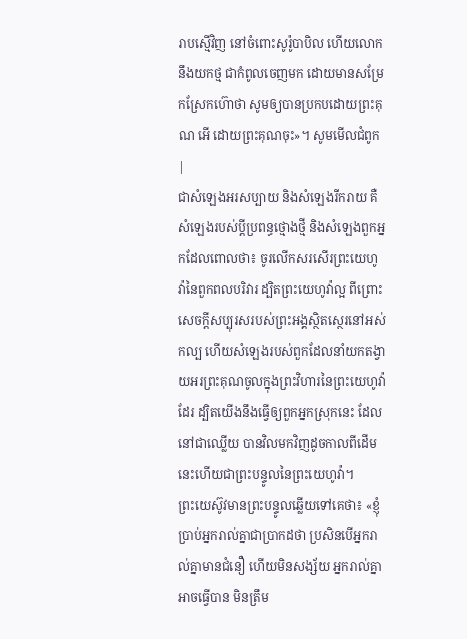រាបស្មើវិញ នៅចំពោះសូរ៉ូបាបិល ហើយលោកនឹងយកថ្ម ជាកំពូលចេញមក ដោយមានសម្រែកស្រែកហ៊ោថា សូមឲ្យបានប្រកបដោយព្រះគុណ អើ ដោយព្រះគុណចុះ»។ សូមមើលជំពូក |
ជាសំឡេងអរសប្បាយ និងសំឡេងរីករាយ គឺសំឡេងរបស់ប្ដីប្រពន្ធថ្មោងថ្មី និងសំឡេងពួកអ្នកដែលពោលថា៖ ចូរលើកសរសើរព្រះយេហូវ៉ានៃពួកពលបរិវារ ដ្បិតព្រះយេហូវ៉ាល្អ ពីព្រោះសេចក្ដីសប្បុរសរបស់ព្រះអង្គស្ថិតស្ថេរនៅអស់កល្ប ហើយសំឡេងរបស់ពួកដែលនាំយកតង្វាយអរព្រះគុណចូលក្នុងព្រះវិហារនៃព្រះយេហូវ៉ាដែរ ដ្បិតយើងនឹងធ្វើឲ្យពួកអ្នកស្រុកនេះ ដែលនៅជាឈ្លើយ បានវិលមកវិញដូចកាលពីដើម នេះហើយជាព្រះបន្ទូលនៃព្រះយេហូវ៉ា។
ព្រះយេស៊ូវមានព្រះបន្ទូលឆ្លើយទៅគេថា៖ «ខ្ញុំប្រាប់អ្នករាល់គ្នាជាប្រាកដថា ប្រសិនបើអ្នករាល់គ្នាមានជំនឿ ហើយមិនសង្ស័យ អ្នករាល់គ្នាអាចធ្វើបាន មិនត្រឹម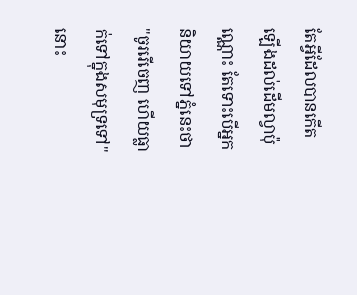តែអ្វីដែលបានកើតឡើងដល់ដើមល្វាប៉ុណ្ណោះ តែទោះបើអ្នកនិយាយទៅភ្នំនេះថា "ចូររើចេញ ហើយធ្លាក់ទៅក្នុងសមុទ្រទៅ" នោះ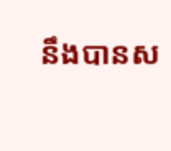នឹងបានស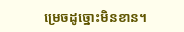ម្រេចដូច្នោះមិនខាន។